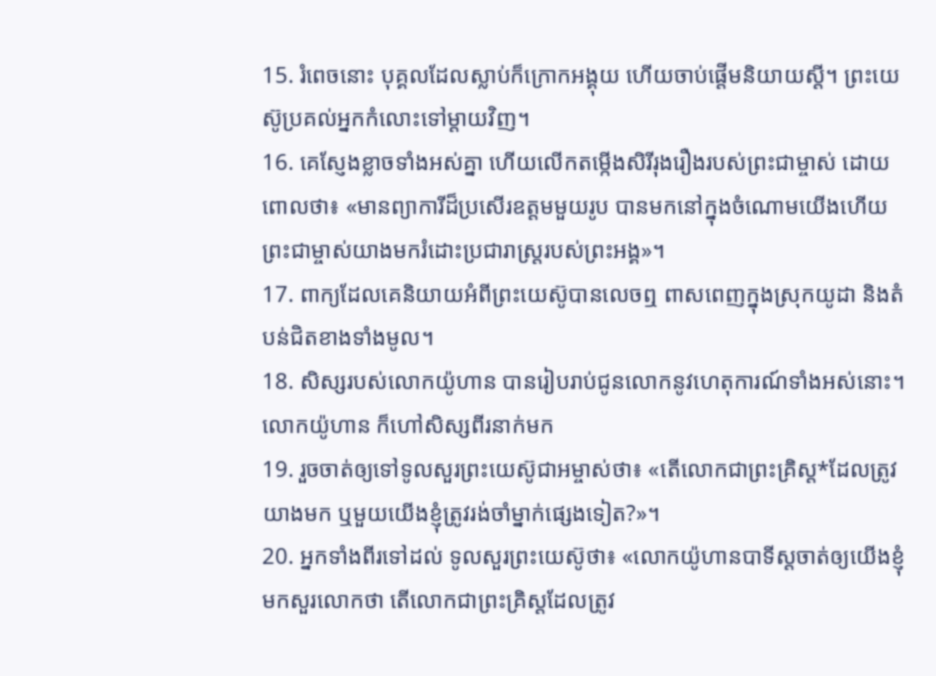15. រំពេចនោះ បុគ្គលដែលស្លាប់ក៏ក្រោកអង្គុយ ហើយចាប់ផ្ដើមនិយាយស្ដី។ ព្រះយេស៊ូប្រគល់អ្នកកំលោះទៅម្ដាយវិញ។
16. គេស្ញែងខ្លាចទាំងអស់គ្នា ហើយលើកតម្កើងសិរីរុងរឿងរបស់ព្រះជាម្ចាស់ ដោយពោលថា៖ «មានព្យាការីដ៏ប្រសើរឧត្ដមមួយរូប បានមកនៅក្នុងចំណោមយើងហើយ ព្រះជាម្ចាស់យាងមករំដោះប្រជារាស្ត្ររបស់ព្រះអង្គ»។
17. ពាក្យដែលគេនិយាយអំពីព្រះយេស៊ូបានលេចឮ ពាសពេញក្នុងស្រុកយូដា និងតំបន់ជិតខាងទាំងមូល។
18. សិស្សរបស់លោកយ៉ូហាន បានរៀបរាប់ជូនលោកនូវហេតុការណ៍ទាំងអស់នោះ។ លោកយ៉ូហាន ក៏ហៅសិស្សពីរនាក់មក
19. រួចចាត់ឲ្យទៅទូលសួរព្រះយេស៊ូជាអម្ចាស់ថា៖ «តើលោកជាព្រះគ្រិស្ដ*ដែលត្រូវយាងមក ឬមួយយើងខ្ញុំត្រូវរង់ចាំម្នាក់ផ្សេងទៀត?»។
20. អ្នកទាំងពីរទៅដល់ ទូលសួរព្រះយេស៊ូថា៖ «លោកយ៉ូហានបាទីស្ដចាត់ឲ្យយើងខ្ញុំមកសួរលោកថា តើលោកជាព្រះគ្រិស្ដដែលត្រូវ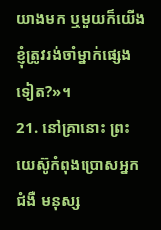យាងមក ឬមួយក៏យើងខ្ញុំត្រូវរង់ចាំម្នាក់ផ្សេងទៀត?»។
21. នៅគ្រានោះ ព្រះយេស៊ូកំពុងប្រោសអ្នកជំងឺ មនុស្ស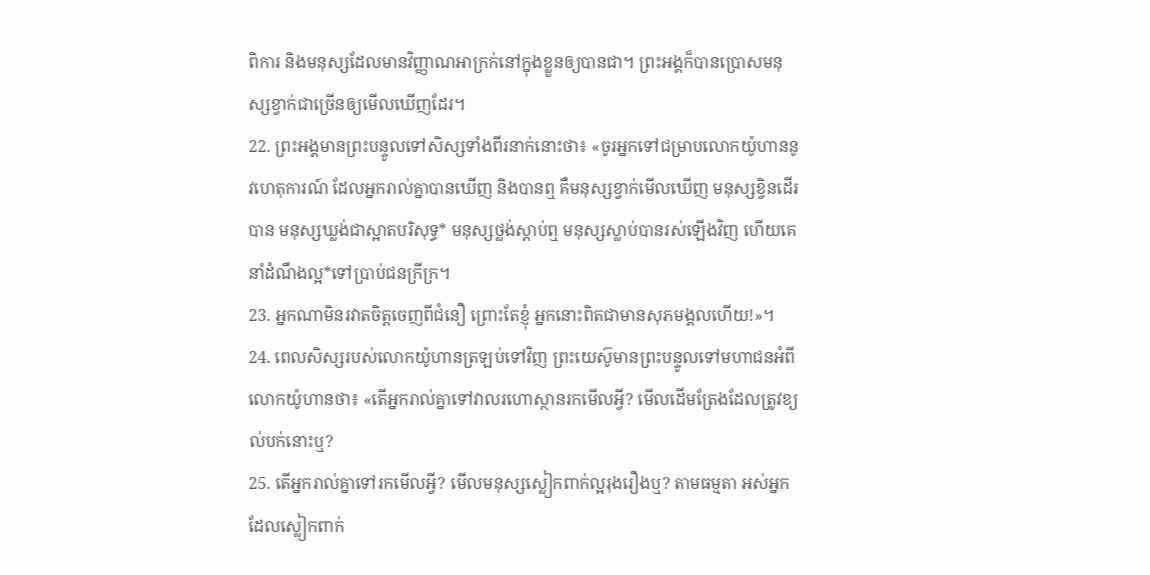ពិការ និងមនុស្សដែលមានវិញ្ញាណអាក្រក់នៅក្នុងខ្លួនឲ្យបានជា។ ព្រះអង្គក៏បានប្រោសមនុស្សខ្វាក់ជាច្រើនឲ្យមើលឃើញដែរ។
22. ព្រះអង្គមានព្រះបន្ទូលទៅសិស្សទាំងពីរនាក់នោះថា៖ «ចូរអ្នកទៅជម្រាបលោកយ៉ូហាននូវហេតុការណ៍ ដែលអ្នករាល់គ្នាបានឃើញ និងបានឮ គឺមនុស្សខ្វាក់មើលឃើញ មនុស្សខ្វិនដើរបាន មនុស្សឃ្លង់ជាស្អាតបរិសុទ្ធ* មនុស្សថ្លង់ស្ដាប់ឮ មនុស្សស្លាប់បានរស់ឡើងវិញ ហើយគេនាំដំណឹងល្អ*ទៅប្រាប់ជនក្រីក្រ។
23. អ្នកណាមិនរវាតចិត្តចេញពីជំនឿ ព្រោះតែខ្ញុំ អ្នកនោះពិតជាមានសុភមង្គលហើយ!»។
24. ពេលសិស្សរបស់លោកយ៉ូហានត្រឡប់ទៅវិញ ព្រះយេស៊ូមានព្រះបន្ទូលទៅមហាជនអំពីលោកយ៉ូហានថា៖ «តើអ្នករាល់គ្នាទៅវាលរហោស្ថានរកមើលអ្វី? មើលដើមត្រែងដែលត្រូវខ្យល់បក់នោះឬ?
25. តើអ្នករាល់គ្នាទៅរកមើលអ្វី? មើលមនុស្សស្លៀកពាក់ល្អរុងរឿងឬ? តាមធម្មតា អស់អ្នកដែលស្លៀកពាក់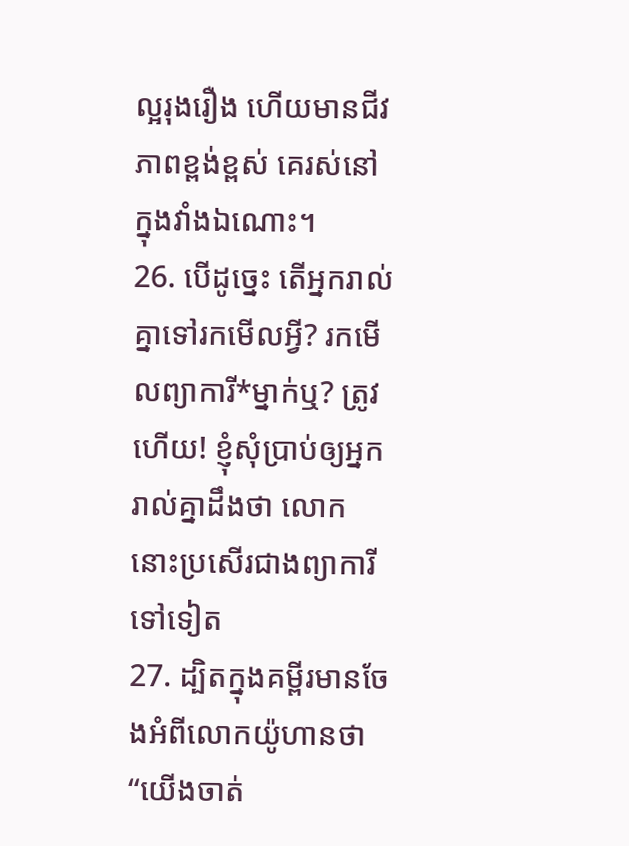ល្អរុងរឿង ហើយមានជីវភាពខ្ពង់ខ្ពស់ គេរស់នៅក្នុងវាំងឯណោះ។
26. បើដូច្នេះ តើអ្នករាល់គ្នាទៅរកមើលអ្វី? រកមើលព្យាការី*ម្នាក់ឬ? ត្រូវហើយ! ខ្ញុំសុំប្រាប់ឲ្យអ្នករាល់គ្នាដឹងថា លោកនោះប្រសើរជាងព្យាការីទៅទៀត
27. ដ្បិតក្នុងគម្ពីរមានចែងអំពីលោកយ៉ូហានថា “យើងចាត់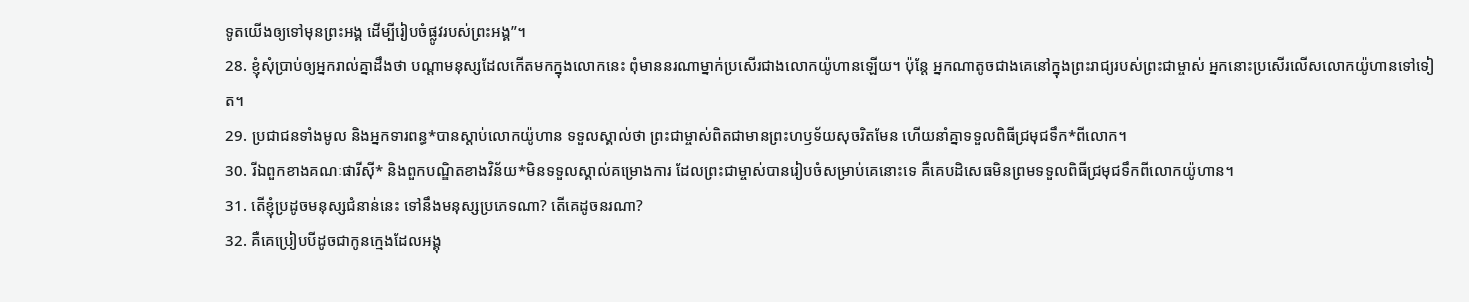ទូតយើងឲ្យទៅមុនព្រះអង្គ ដើម្បីរៀបចំផ្លូវរបស់ព្រះអង្គ”។
28. ខ្ញុំសុំប្រាប់ឲ្យអ្នករាល់គ្នាដឹងថា បណ្ដាមនុស្សដែលកើតមកក្នុងលោកនេះ ពុំមាននរណាម្នាក់ប្រសើរជាងលោកយ៉ូហានឡើយ។ ប៉ុន្តែ អ្នកណាតូចជាងគេនៅក្នុងព្រះរាជ្យរបស់ព្រះជាម្ចាស់ អ្នកនោះប្រសើរលើសលោកយ៉ូហានទៅទៀត។
29. ប្រជាជនទាំងមូល និងអ្នកទារពន្ធ*បានស្ដាប់លោកយ៉ូហាន ទទួលស្គាល់ថា ព្រះជាម្ចាស់ពិតជាមានព្រះហឫទ័យសុចរិតមែន ហើយនាំគ្នាទទួលពិធីជ្រមុជទឹក*ពីលោក។
30. រីឯពួកខាងគណៈផារីស៊ី* និងពួកបណ្ឌិតខាងវិន័យ*មិនទទួលស្គាល់គម្រោងការ ដែលព្រះជាម្ចាស់បានរៀបចំសម្រាប់គេនោះទេ គឺគេបដិសេធមិនព្រមទទួលពិធីជ្រមុជទឹកពីលោកយ៉ូហាន។
31. តើខ្ញុំប្រដូចមនុស្សជំនាន់នេះ ទៅនឹងមនុស្សប្រភេទណា? តើគេដូចនរណា?
32. គឺគេប្រៀបបីដូចជាកូនក្មេងដែលអង្គុ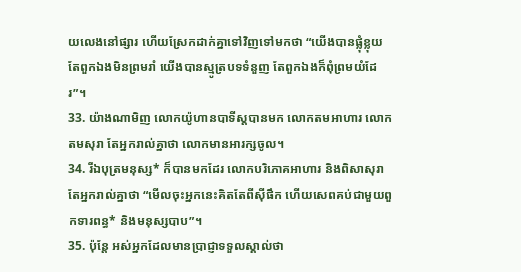យលេងនៅផ្សារ ហើយស្រែកដាក់គ្នាទៅវិញទៅមកថា “យើងបានផ្លុំខ្លុយ តែពួកឯងមិនព្រមរាំ យើងបានស្មូត្របទទំនួញ តែពួកឯងក៏ពុំព្រមយំដែរ”។
33. យ៉ាងណាមិញ លោកយ៉ូហានបាទីស្ដបានមក លោកតមអាហារ លោកតមសុរា តែអ្នករាល់គ្នាថា លោកមានអារក្សចូល។
34. រីឯបុត្រមនុស្ស* ក៏បានមកដែរ លោកបរិភោគអាហារ និងពិសាសុរា តែអ្នករាល់គ្នាថា “មើលចុះអ្នកនេះគិតតែពីស៊ីផឹក ហើយសេពគប់ជាមួយពួកទារពន្ធ* និងមនុស្សបាប”។
35. ប៉ុន្តែ អស់អ្នកដែលមានប្រាជ្ញាទទួលស្គាល់ថា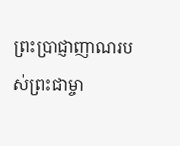ព្រះប្រាជ្ញាញាណរបស់ព្រះជាម្ចា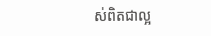ស់ពិតជាល្អ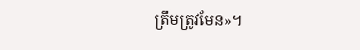ត្រឹមត្រូវមែន»។